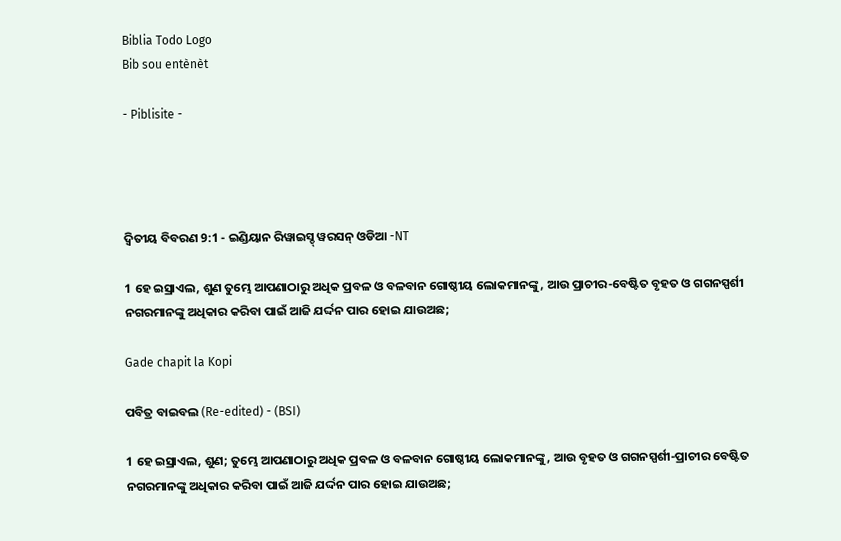Biblia Todo Logo
Bib sou entènèt

- Piblisite -




ଦ୍ଵିତୀୟ ବିବରଣ 9:1 - ଇଣ୍ଡିୟାନ ରିୱାଇସ୍ଡ୍ ୱରସନ୍ ଓଡିଆ -NT

1 ହେ ଇସ୍ରାଏଲ, ଶୁଣ ତୁମ୍ଭେ ଆପଣାଠାରୁ ଅଧିକ ପ୍ରବଳ ଓ ବଳବାନ ଗୋଷ୍ଠୀୟ ଲୋକମାନଙ୍କୁ, ଆଉ ପ୍ରାଚୀର-ବେଷ୍ଟିତ ବୃହତ ଓ ଗଗନସ୍ପର୍ଶୀ ନଗରମାନଙ୍କୁ ଅଧିକାର କରିବା ପାଇଁ ଆଜି ଯର୍ଦ୍ଦନ ପାର ହୋଇ ଯାଉଅଛ;

Gade chapit la Kopi

ପବିତ୍ର ବାଇବଲ (Re-edited) - (BSI)

1 ହେ ଇସ୍ରାଏଲ, ଶୁଣ; ତୁମ୍ଭେ ଆପଣାଠାରୁ ଅଧିକ ପ୍ରବଳ ଓ ବଳବାନ ଗୋଷ୍ଠୀୟ ଲୋକମାନଙ୍କୁ, ଆଉ ବୃହତ ଓ ଗଗନସ୍ପର୍ଶୀ-ପ୍ରାଚୀର ବେଷ୍ଟିତ ନଗରମାନଙ୍କୁ ଅଧିକାର କରିବା ପାଇଁ ଆଜି ଯର୍ଦ୍ଦନ ପାର ହୋଇ ଯାଉଅଛ;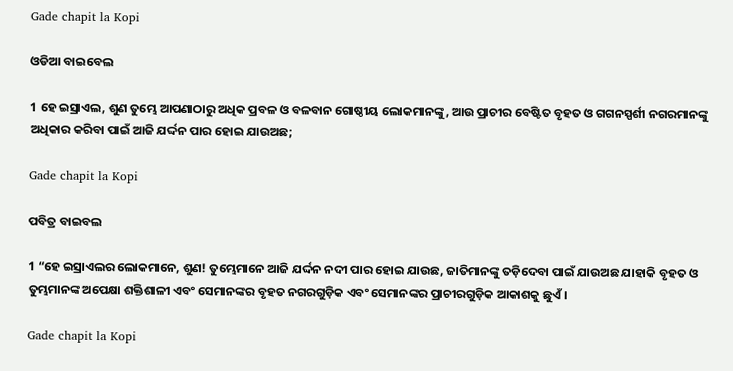Gade chapit la Kopi

ଓଡିଆ ବାଇବେଲ

1 ହେ ଇସ୍ରାଏଲ, ଶୁଣ ତୁମ୍ଭେ ଆପଣାଠାରୁ ଅଧିକ ପ୍ରବଳ ଓ ବଳବାନ ଗୋଷ୍ଠୀୟ ଲୋକମାନଙ୍କୁ, ଆଉ ପ୍ରାଚୀର ବେଷ୍ଟିତ ବୃହତ ଓ ଗଗନସ୍ପର୍ଶୀ ନଗରମାନଙ୍କୁ ଅଧିକାର କରିବା ପାଇଁ ଆଜି ଯର୍ଦ୍ଦନ ପାର ହୋଇ ଯାଉଅଛ;

Gade chapit la Kopi

ପବିତ୍ର ବାଇବଲ

1 “ହେ ଇସ୍ରାଏଲର ଲୋକମାନେ, ଶୁଣ! ତୁମ୍ଭେମାନେ ଆଜି ଯର୍ଦ୍ଦନ ନଦୀ ପାର ହୋଇ ଯାଉଛ, ଜାତିମାନଙ୍କୁ ତଡ଼ିଦେବା ପାଇଁ ଯାଉଅଛ ଯାହାକି ବୃହତ ଓ ତୁମ୍ଭମାନଙ୍କ ଅପେକ୍ଷା ଶକ୍ତିଶାଳୀ ଏବଂ ସେମାନଙ୍କର ବୃହତ ନଗରଗୁଡ଼ିକ ଏବଂ ସେମାନଙ୍କର ପ୍ରାଚୀରଗୁଡ଼ିକ ଆକାଶକୁ ଛୁଏଁ।

Gade chapit la Kopi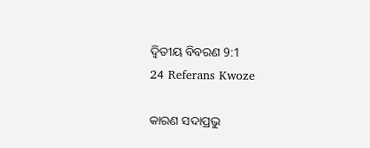ଦ୍ଵିତୀୟ ବିବରଣ 9:1
24 Referans Kwoze

କାରଣ ସଦାପ୍ରଭୁ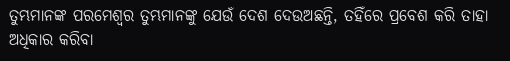ତୁମ୍ଭମାନଙ୍କ ପରମେଶ୍ୱର ତୁମ୍ଭମାନଙ୍କୁ ଯେଉଁ ଦେଶ ଦେଉଅଛନ୍ତି, ତହିଁରେ ପ୍ରବେଶ କରି ତାହା ଅଧିକାର କରିବା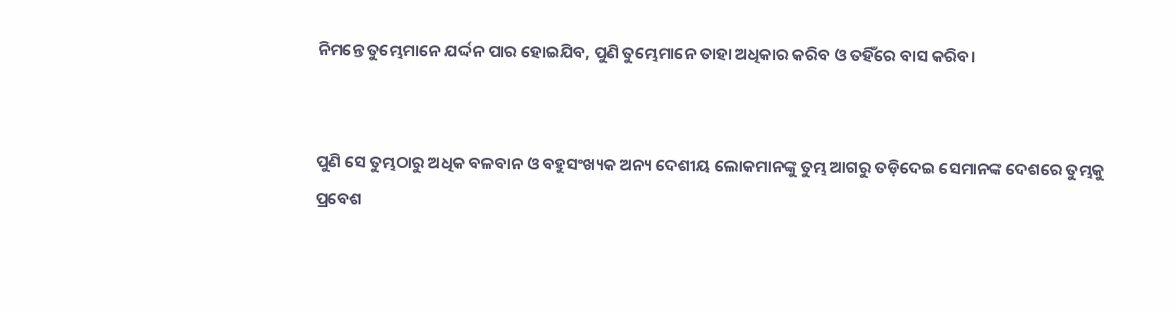ନିମନ୍ତେ ତୁମ୍ଭେମାନେ ଯର୍ଦ୍ଦନ ପାର ହୋଇଯିବ, ପୁଣି ତୁମ୍ଭେମାନେ ତାହା ଅଧିକାର କରିବ ଓ ତହିଁରେ ବାସ କରିବ।


ପୁଣି ସେ ତୁମ୍ଭଠାରୁ ଅଧିକ ବଳବାନ ଓ ବହୁସଂଖ୍ୟକ ଅନ୍ୟ ଦେଶୀୟ ଲୋକମାନଙ୍କୁ ତୁମ୍ଭ ଆଗରୁ ତଡ଼ିଦେଇ ସେମାନଙ୍କ ଦେଶରେ ତୁମ୍ଭକୁ ପ୍ରବେଶ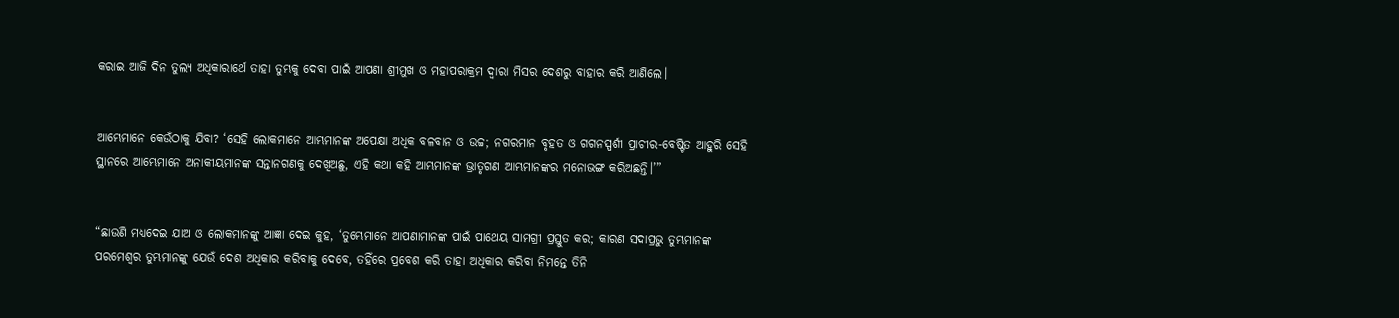କରାଇ ଆଜି ଦିନ ତୁଲ୍ୟ ଅଧିକାରାର୍ଥେ ତାହା ତୁମ୍ଭକୁ ଦେବା ପାଇଁ ଆପଣା ଶ୍ରୀମୁଖ ଓ ମହାପରାକ୍ରମ ଦ୍ୱାରା ମିସର ଦେଶରୁ ବାହାର କରି ଆଣିଲେ।


ଆମ୍ଭେମାନେ କେଉଁଠାକୁ ଯିବା? ‘ସେହି ଲୋକମାନେ ଆମ୍ଭମାନଙ୍କ ଅପେକ୍ଷା ଅଧିକ ବଳବାନ ଓ ଉଚ୍ଚ; ନଗରମାନ ବୃହତ ଓ ଗଗନସ୍ପର୍ଶୀ ପ୍ରାଚୀର-ବେଷ୍ଟିତ ଆହୁରି ସେହି ସ୍ଥାନରେ ଆମ୍ଭେମାନେ ଅନାକୀୟମାନଙ୍କ ସନ୍ତାନଗଣକୁ ଦେଖିଅଛୁ, ଏହି କଥା କହି ଆମ୍ଭମାନଙ୍କ ଭ୍ରାତୃଗଣ ଆମ୍ଭମାନଙ୍କର ମନୋଭଙ୍ଗ କରିଅଛନ୍ତି।’”


“ଛାଉଣି ମଧ୍ୟଦେଇ ଯାଅ ଓ ଲୋକମାନଙ୍କୁ ଆଜ୍ଞା ଦେଇ କୁହ, ‘ତୁମ୍ଭେମାନେ ଆପଣାମାନଙ୍କ ପାଇଁ ପାଥେୟ ସାମଗ୍ରୀ ପ୍ରସ୍ତୁତ କର; କାରଣ ସଦାପ୍ରଭୁ ତୁମ୍ଭମାନଙ୍କ ପରମେଶ୍ୱର ତୁମ୍ଭମାନଙ୍କୁ ଯେଉଁ ଦେଶ ଅଧିକାର କରିବାକୁ ଦେବେ, ତହିଁରେ ପ୍ରବେଶ କରି ତାହା ଅଧିକାର କରିବା ନିମନ୍ତେ ତିନି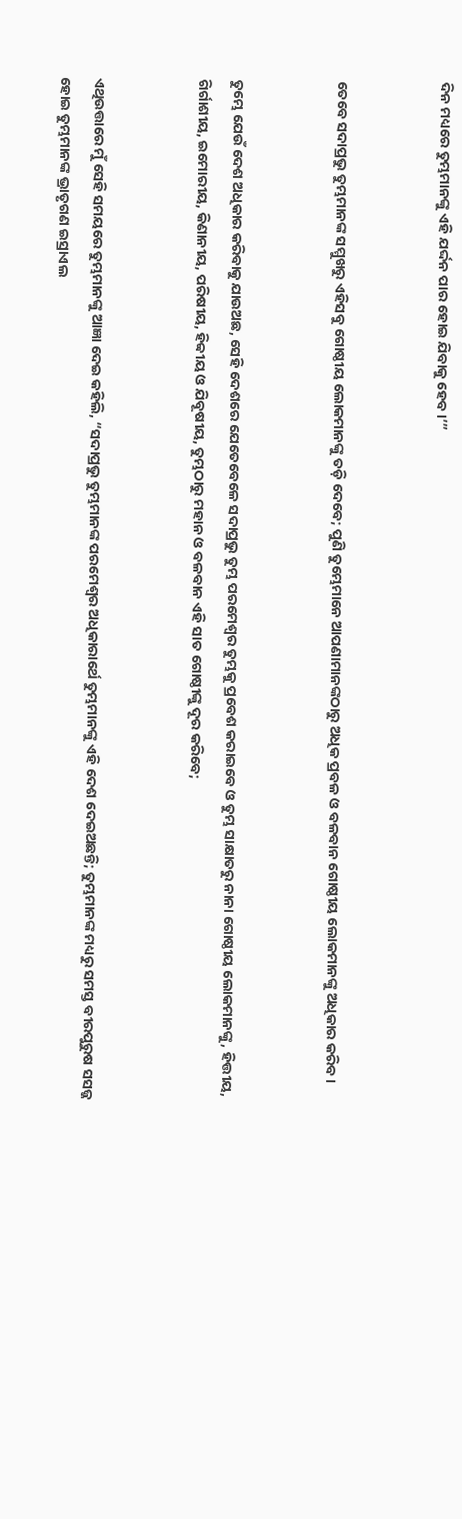ଦିନ ମଧ୍ୟରେ ତୁମ୍ଭମାନଙ୍କୁ ଏହି ଯର୍ଦ୍ଦନ ପାର ହୋଇ ଯିବାକୁ ହେବ।’”


ତେବେ ସଦାପ୍ରଭୁ ତୁମ୍ଭମାନଙ୍କ ସମ୍ମୁଖରୁ ଏହିସବୁ ଗୋଷ୍ଠୀୟ ଲୋକମାନଙ୍କୁ ତଡ଼ି ଦେବେ; ପୁଣି ତୁମ୍ଭେମାନେ ଆପଣାମାନଙ୍କଠାରୁ ଅଧିକ ପ୍ରବଳ ଓ ବଳବାନ ଗୋଷ୍ଠୀୟ ଲୋକମାନଙ୍କୁ ଅଧିକାର କରିବ।


ତୁମ୍ଭେ ଯେଉଁ ଦେଶ ଅଧିକାର କରିବାକୁ ଯାଉଅଛ, ସେହି ଦେଶରେ ଯେତେବେଳେ ସଦାପ୍ରଭୁ ତୁମ୍ଭ ପରମେଶ୍ୱର ତୁମ୍ଭକୁ ପ୍ରବେଶ କରାଇବେ ଓ ତୁମ୍ଭ ସାକ୍ଷାତରୁ ନାନା ଗୋଷ୍ଠୀୟ ଲୋକମାନଙ୍କୁ, ହିତ୍ତୀୟ, ଗିର୍ଗାଶୀୟ, ଇମୋରୀୟ, କିଣାନୀୟ, ପରିଷୀୟ, ହିବ୍ବୀୟ ଓ ଯିବୂଷୀୟ, ତୁମ୍ଭଠାରୁ ମହାନ ଓ ବଳବାନ ଏହି ସାତ ଗୋଷ୍ଠୀଙ୍କୁ ଦୂର କରିବେ;


ଏଥିଉତ୍ତାରେ ମୁଁ ସେହି ସମୟରେ ତୁମ୍ଭମାନଙ୍କୁ ଆଜ୍ଞା ଦେଇ କହିଲି, “ସଦାପ୍ରଭୁ ତୁମ୍ଭମାନଙ୍କ ପରମେଶ୍ୱର ଅଧିକାରାର୍ଥେ ତୁମ୍ଭମାନଙ୍କୁ ଏହି ଦେଶ ଦେଇଅଛନ୍ତି; ତୁମ୍ଭମାନଙ୍କ ମଧ୍ୟରୁ ସମସ୍ତ ବୀରପୁରୁଷ ସସଜ୍ଜ ହୋଇ ତୁମ୍ଭମାନଙ୍କ ଭ୍ରାତୃଗଣ ଇସ୍ରାଏଲ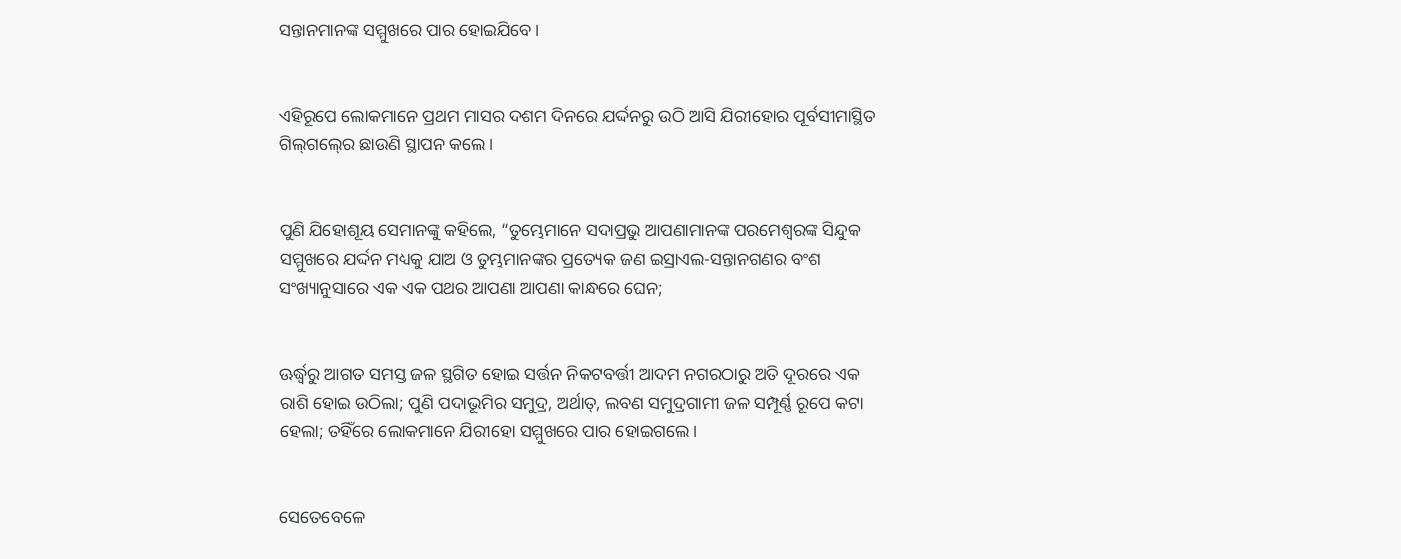ସନ୍ତାନମାନଙ୍କ ସମ୍ମୁଖରେ ପାର ହୋଇଯିବେ।


ଏହିରୂପେ ଲୋକମାନେ ପ୍ରଥମ ମାସର ଦଶମ ଦିନରେ ଯର୍ଦ୍ଦନରୁ ଉଠି ଆସି ଯିରୀହୋର ପୂର୍ବସୀମାସ୍ଥିତ ଗିଲ୍‍ଗଲ୍‍ରେ ଛାଉଣି ସ୍ଥାପନ କଲେ।


ପୁଣି ଯିହୋଶୂୟ ସେମାନଙ୍କୁ କହିଲେ, “ତୁମ୍ଭେମାନେ ସଦାପ୍ରଭୁ ଆପଣାମାନଙ୍କ ପରମେଶ୍ୱରଙ୍କ ସିନ୍ଦୁକ ସମ୍ମୁଖରେ ଯର୍ଦ୍ଦନ ମଧ୍ୟକୁ ଯାଅ ଓ ତୁମ୍ଭମାନଙ୍କର ପ୍ରତ୍ୟେକ ଜଣ ଇସ୍ରାଏଲ-ସନ୍ତାନଗଣର ବଂଶ ସଂଖ୍ୟାନୁସାରେ ଏକ ଏକ ପଥର ଆପଣା ଆପଣା କାନ୍ଧରେ ଘେନ;


ଊର୍ଦ୍ଧ୍ୱରୁ ଆଗତ ସମସ୍ତ ଜଳ ସ୍ଥଗିତ ହୋଇ ସର୍ତ୍ତନ ନିକଟବର୍ତ୍ତୀ ଆଦମ ନଗରଠାରୁ ଅତି ଦୂରରେ ଏକ ରାଶି ହୋଇ ଉଠିଲା; ପୁଣି ପଦାଭୂମିର ସମୁଦ୍ର, ଅର୍ଥାତ୍‍, ଲବଣ ସମୁଦ୍ରଗାମୀ ଜଳ ସମ୍ପୂର୍ଣ୍ଣ ରୂପେ କଟା ହେଲା; ତହିଁରେ ଲୋକମାନେ ଯିରୀହୋ ସମ୍ମୁଖରେ ପାର ହୋଇଗଲେ।


ସେତେବେଳେ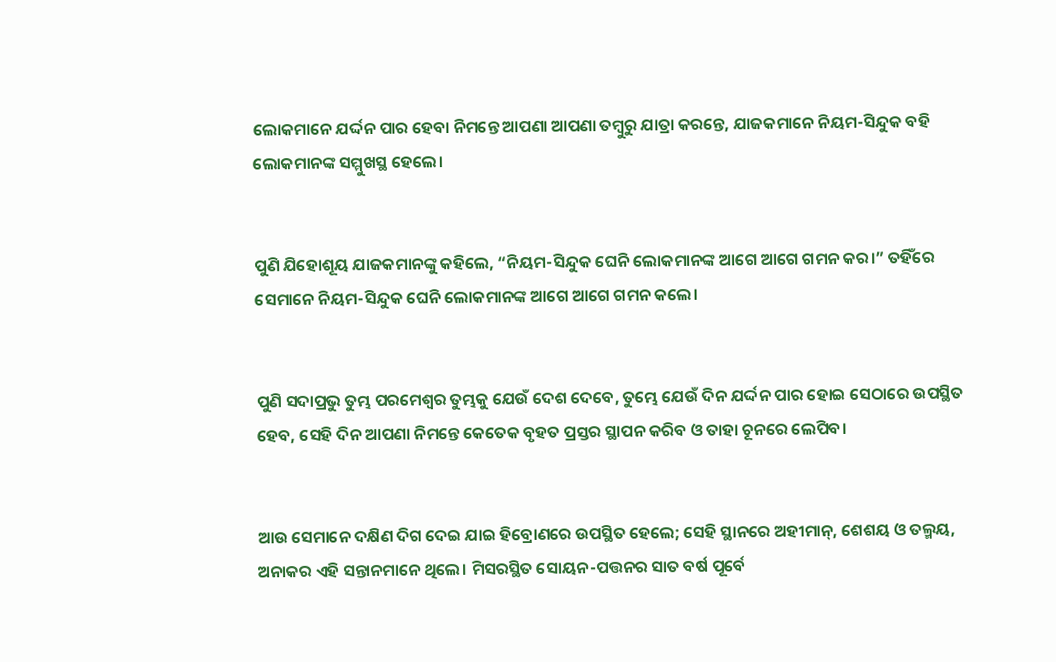ଲୋକମାନେ ଯର୍ଦ୍ଦନ ପାର ହେବା ନିମନ୍ତେ ଆପଣା ଆପଣା ତମ୍ବୁରୁ ଯାତ୍ରା କରନ୍ତେ, ଯାଜକମାନେ ନିୟମ-ସିନ୍ଦୁକ ବହି ଲୋକମାନଙ୍କ ସମ୍ମୁଖସ୍ଥ ହେଲେ।


ପୁଣି ଯିହୋଶୂୟ ଯାଜକମାନଙ୍କୁ କହିଲେ, “ନିୟମ-ସିନ୍ଦୁକ ଘେନି ଲୋକମାନଙ୍କ ଆଗେ ଆଗେ ଗମନ କର।” ତହିଁରେ ସେମାନେ ନିୟମ-ସିନ୍ଦୁକ ଘେନି ଲୋକମାନଙ୍କ ଆଗେ ଆଗେ ଗମନ କଲେ।


ପୁଣି ସଦାପ୍ରଭୁ ତୁମ୍ଭ ପରମେଶ୍ୱର ତୁମ୍ଭକୁ ଯେଉଁ ଦେଶ ଦେବେ, ତୁମ୍ଭେ ଯେଉଁ ଦିନ ଯର୍ଦ୍ଦନ ପାର ହୋଇ ସେଠାରେ ଉପସ୍ଥିତ ହେବ, ସେହି ଦିନ ଆପଣା ନିମନ୍ତେ କେତେକ ବୃହତ ପ୍ରସ୍ତର ସ୍ଥାପନ କରିବ ଓ ତାହା ଚୂନରେ ଲେପିବ।


ଆଉ ସେମାନେ ଦକ୍ଷିଣ ଦିଗ ଦେଇ ଯାଇ ହିବ୍ରୋଣରେ ଉପସ୍ଥିତ ହେଲେ; ସେହି ସ୍ଥାନରେ ଅହୀମାନ୍‍, ଶେଶୟ ଓ ତଲ୍ମୟ, ଅନାକର ଏହି ସନ୍ତାନମାନେ ଥିଲେ। ମିସରସ୍ଥିତ ସୋୟନ-ପତ୍ତନର ସାତ ବର୍ଷ ପୂର୍ବେ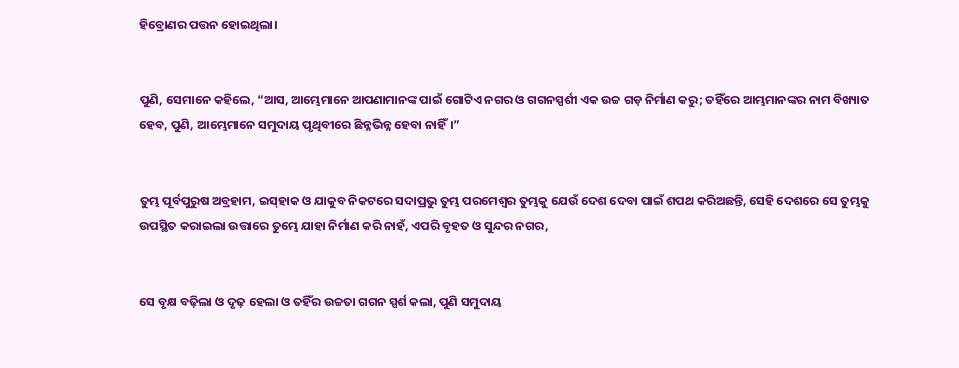ହିବ୍ରୋଣର ପତ୍ତନ ହୋଇଥିଲା।


ପୁଣି, ସେମାନେ କହିଲେ, “ଆସ, ଆମ୍ଭେମାନେ ଆପଣାମାନଙ୍କ ପାଇଁ ଗୋଟିଏ ନଗର ଓ ଗଗନସ୍ପର୍ଶୀ ଏକ ଉଚ୍ଚ ଗଡ଼ ନିର୍ମାଣ କରୁ; ତହିଁରେ ଆମ୍ଭମାନଙ୍କର ନାମ ବିଖ୍ୟାତ ହେବ, ପୁଣି, ଆମ୍ଭେମାନେ ସମୁଦାୟ ପୃଥିବୀରେ ଛିନ୍ନଭିନ୍ନ ହେବା ନାହିଁ।”


ତୁମ୍ଭ ପୂର୍ବପୁରୁଷ ଅବ୍ରହାମ, ଇସ୍‌ହାକ ଓ ଯାକୁବ ନିକଟରେ ସଦାପ୍ରଭୁ ତୁମ୍ଭ ପରମେଶ୍ୱର ତୁମ୍ଭକୁ ଯେଉଁ ଦେଶ ଦେବା ପାଇଁ ଶପଥ କରିଅଛନ୍ତି, ସେହି ଦେଶରେ ସେ ତୁମ୍ଭକୁ ଉପସ୍ଥିତ କରାଇଲା ଉତ୍ତାରେ ତୁମ୍ଭେ ଯାହା ନିର୍ମାଣ କରି ନାହଁ, ଏପରି ବୃହତ ଓ ସୁନ୍ଦର ନଗର,


ସେ ବୃକ୍ଷ ବଢ଼ିଲା ଓ ଦୃଢ଼ ହେଲା ଓ ତହିଁର ଉଚ୍ଚତା ଗଗନ ସ୍ପର୍ଶ କଲା, ପୁଣି ସମୁଦାୟ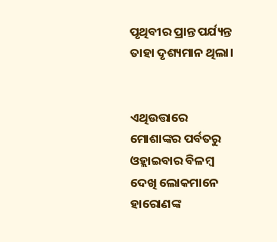ପୃଥିବୀର ପ୍ରାନ୍ତ ପର୍ଯ୍ୟନ୍ତ ତାହା ଦୃଶ୍ୟମାନ ଥିଲା।


ଏଥିଉତ୍ତାରେ ମୋଶାଙ୍କର ପର୍ବତରୁ ଓହ୍ଲାଇବାର ବିଳମ୍ବ ଦେଖି ଲୋକମାନେ ହାରୋଣଙ୍କ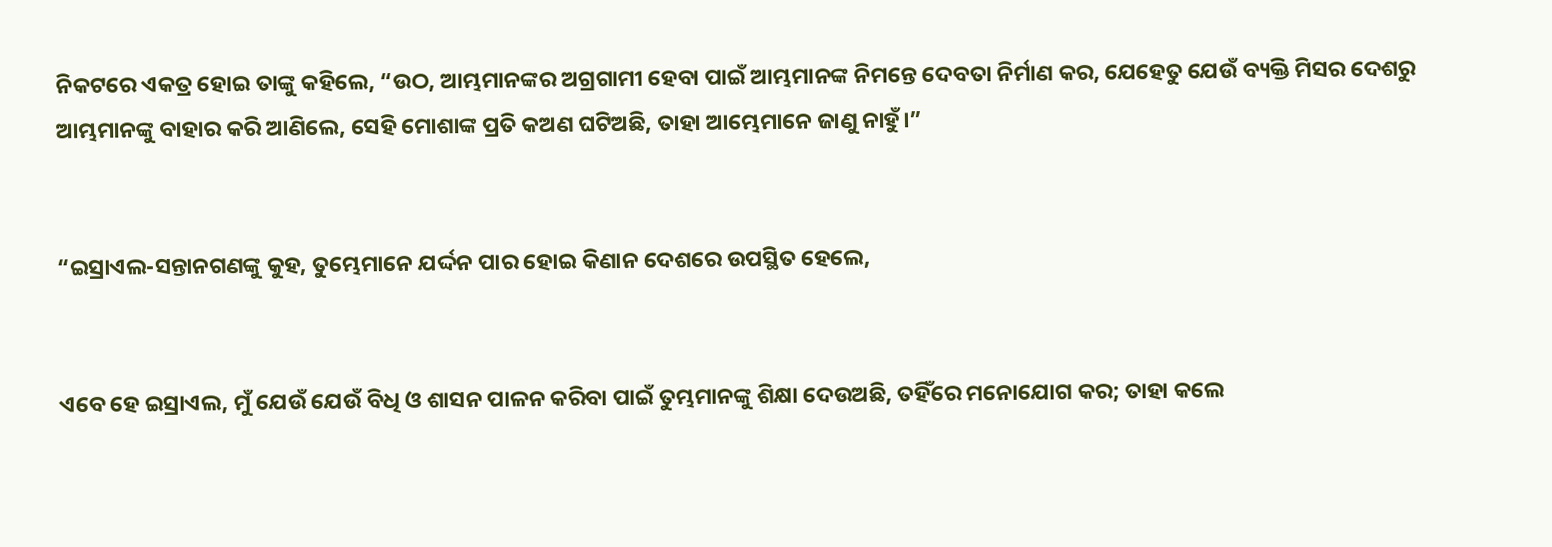ନିକଟରେ ଏକତ୍ର ହୋଇ ତାଙ୍କୁ କହିଲେ, “ଉଠ, ଆମ୍ଭମାନଙ୍କର ଅଗ୍ରଗାମୀ ହେବା ପାଇଁ ଆମ୍ଭମାନଙ୍କ ନିମନ୍ତେ ଦେବତା ନିର୍ମାଣ କର, ଯେହେତୁ ଯେଉଁ ବ୍ୟକ୍ତି ମିସର ଦେଶରୁ ଆମ୍ଭମାନଙ୍କୁ ବାହାର କରି ଆଣିଲେ, ସେହି ମୋଶାଙ୍କ ପ୍ରତି କଅଣ ଘଟିଅଛି, ତାହା ଆମ୍ଭେମାନେ ଜାଣୁ ନାହୁଁ।”


“ଇସ୍ରାଏଲ-ସନ୍ତାନଗଣଙ୍କୁ କୁହ, ତୁମ୍ଭେମାନେ ଯର୍ଦ୍ଦନ ପାର ହୋଇ କିଣାନ ଦେଶରେ ଉପସ୍ଥିତ ହେଲେ,


ଏବେ ହେ ଇସ୍ରାଏଲ, ମୁଁ ଯେଉଁ ଯେଉଁ ବିଧି ଓ ଶାସନ ପାଳନ କରିବା ପାଇଁ ତୁମ୍ଭମାନଙ୍କୁ ଶିକ୍ଷା ଦେଉଅଛି, ତହିଁରେ ମନୋଯୋଗ କର; ତାହା କଲେ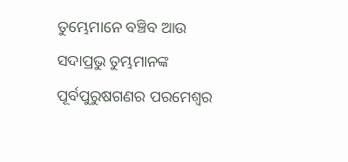ତୁମ୍ଭେମାନେ ବଞ୍ଚିବ ଆଉ ସଦାପ୍ରଭୁ ତୁମ୍ଭମାନଙ୍କ ପୂର୍ବପୁରୁଷଗଣର ପରମେଶ୍ୱର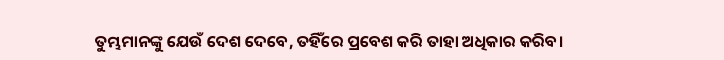ତୁମ୍ଭମାନଙ୍କୁ ଯେଉଁ ଦେଶ ଦେବେ, ତହିଁରେ ପ୍ରବେଶ କରି ତାହା ଅଧିକାର କରିବ।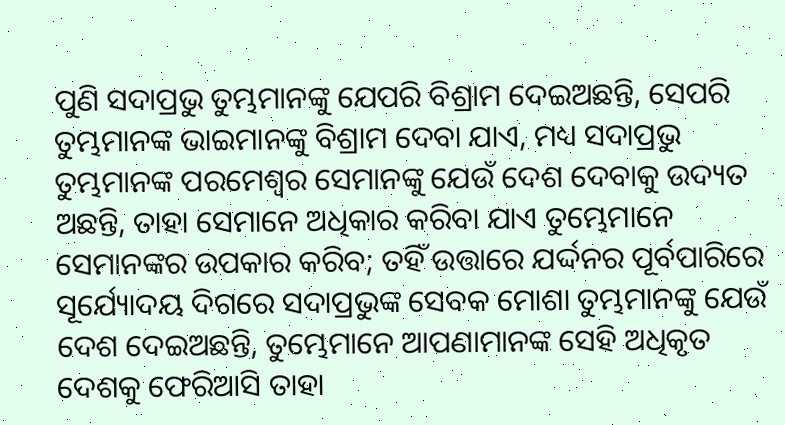ପୁଣି ସଦାପ୍ରଭୁ ତୁମ୍ଭମାନଙ୍କୁ ଯେପରି ବିଶ୍ରାମ ଦେଇଅଛନ୍ତି, ସେପରି ତୁମ୍ଭମାନଙ୍କ ଭାଇମାନଙ୍କୁ ବିଶ୍ରାମ ଦେବା ଯାଏ, ମଧ୍ୟ ସଦାପ୍ରଭୁ ତୁମ୍ଭମାନଙ୍କ ପରମେଶ୍ୱର ସେମାନଙ୍କୁ ଯେଉଁ ଦେଶ ଦେବାକୁ ଉଦ୍ୟତ ଅଛନ୍ତି, ତାହା ସେମାନେ ଅଧିକାର କରିବା ଯାଏ ତୁମ୍ଭେମାନେ ସେମାନଙ୍କର ଉପକାର କରିବ; ତହିଁ ଉତ୍ତାରେ ଯର୍ଦ୍ଦନର ପୂର୍ବପାରିରେ ସୂର୍ଯ୍ୟୋଦୟ ଦିଗରେ ସଦାପ୍ରଭୁଙ୍କ ସେବକ ମୋଶା ତୁମ୍ଭମାନଙ୍କୁ ଯେଉଁ ଦେଶ ଦେଇଅଛନ୍ତି, ତୁମ୍ଭେମାନେ ଆପଣାମାନଙ୍କ ସେହି ଅଧିକୃତ ଦେଶକୁ ଫେରିଆସି ତାହା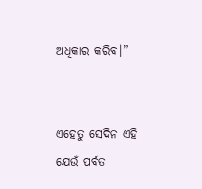ଅଧିକାର କରିବ।”


ଏହେତୁ ସେଦିନ ଏହି ଯେଉଁ ପର୍ବତ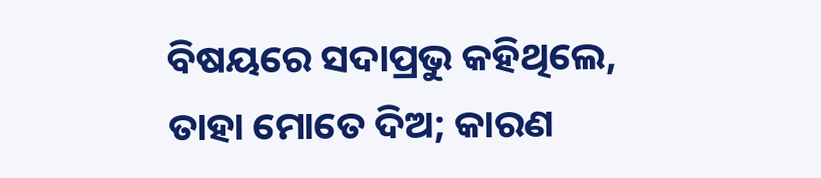ବିଷୟରେ ସଦାପ୍ରଭୁ କହିଥିଲେ, ତାହା ମୋତେ ଦିଅ; କାରଣ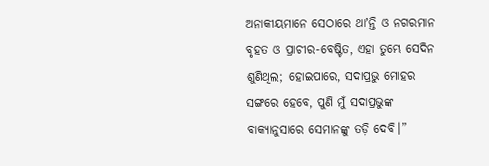ଅନାକୀୟମାନେ ସେଠାରେ ଥାʼନ୍ତି ଓ ନଗରମାନ ବୃହତ ଓ ପ୍ରାଚୀର-ବେଷ୍ଟିତ, ଏହା ତୁମ୍ଭେ ସେଦିନ ଶୁଣିଥିଲ; ହୋଇପାରେ, ସଦାପ୍ରଭୁ ମୋହର ସଙ୍ଗରେ ହେବେ, ପୁଣି ମୁଁ ସଦାପ୍ରଭୁଙ୍କ ବାକ୍ୟାନୁସାରେ ସେମାନଙ୍କୁ ତଡ଼ି ଦେବି।”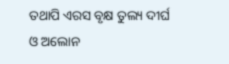ତଥାପି ଏରସ ବୃକ୍ଷ ତୁଲ୍ୟ ଦୀର୍ଘ ଓ ଅଲୋନ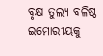ବୃକ୍ଷ ତୁଲ୍ୟ ବଳିଷ୍ଠ ଇମୋରୀୟକୁ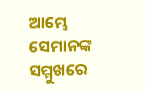ଆମ୍ଭେ ସେମାନଙ୍କ ସମ୍ମୁଖରେ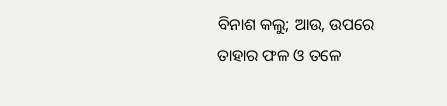ବିନାଶ କଲୁ; ଆଉ, ଉପରେ ତାହାର ଫଳ ଓ ତଳେ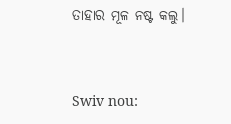ତାହାର ମୂଳ ନଷ୍ଟ କଲୁ।


Swiv nou: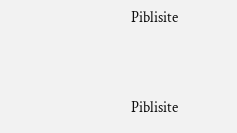Piblisite


Piblisite